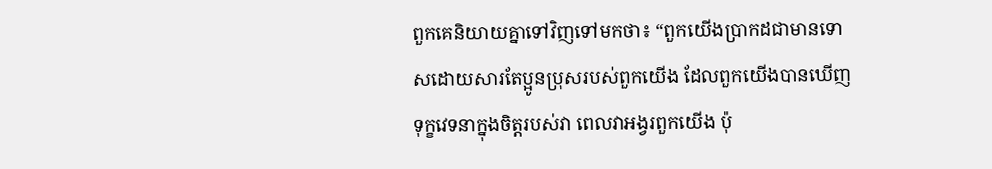ពួកគេនិយាយគ្នាទៅវិញទៅមកថា៖ “ពួកយើងប្រាកដជាមានទោសដោយសារតែប្អូនប្រុសរបស់ពួកយើង ដែលពួកយើងបានឃើញទុក្ខវេទនាក្នុងចិត្តរបស់វា ពេលវាអង្វរពួកយើង ប៉ុ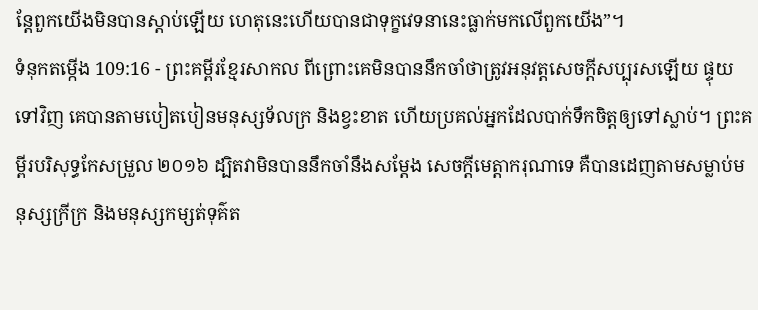ន្តែពួកយើងមិនបានស្ដាប់ឡើយ ហេតុនេះហើយបានជាទុក្ខវេទនានេះធ្លាក់មកលើពួកយើង”។
ទំនុកតម្កើង 109:16 - ព្រះគម្ពីរខ្មែរសាកល ពីព្រោះគេមិនបាននឹកចាំថាត្រូវអនុវត្តសេចក្ដីសប្បុរសឡើយ ផ្ទុយទៅវិញ គេបានតាមបៀតបៀនមនុស្សទ័លក្រ និងខ្វះខាត ហើយប្រគល់អ្នកដែលបាក់ទឹកចិត្តឲ្យទៅស្លាប់។ ព្រះគម្ពីរបរិសុទ្ធកែសម្រួល ២០១៦ ដ្បិតវាមិនបាននឹកចាំនឹងសម្ដែង សេចក្ដីមេត្តាករុណាទេ គឺបានដេញតាមសម្លាប់មនុស្សក្រីក្រ និងមនុស្សកម្សត់ទុគ៌ត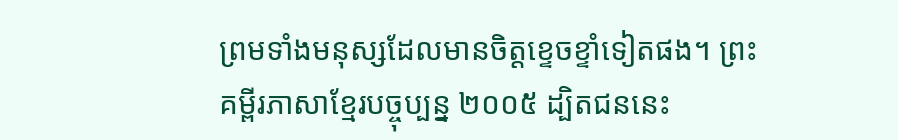ព្រមទាំងមនុស្សដែលមានចិត្តខ្ទេចខ្ទាំទៀតផង។ ព្រះគម្ពីរភាសាខ្មែរបច្ចុប្បន្ន ២០០៥ ដ្បិតជននេះ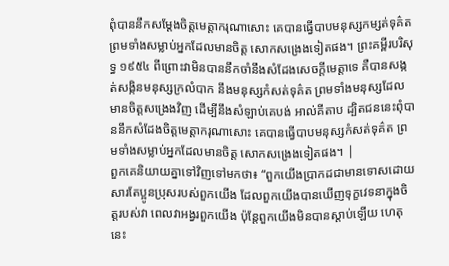ពុំបាននឹកសម្តែងចិត្តមេត្តាករុណាសោះ គេបានធ្វើបាបមនុស្សកម្សត់ទុគ៌ត ព្រមទាំងសម្លាប់អ្នកដែលមានចិត្ត សោកសង្រេងទៀតផង។ ព្រះគម្ពីរបរិសុទ្ធ ១៩៥៤ ពីព្រោះវាមិនបាននឹកចាំនឹងសំដែងសេចក្ដីមេត្តាទេ គឺបានសង្កត់សង្កិនមនុស្សក្រលំបាក នឹងមនុស្សកំសត់ទុគ៌ត ព្រមទាំងមនុស្សដែលមានចិត្តសង្រេងវិញ ដើម្បីនឹងសំឡាប់គេបង់ អាល់គីតាប ដ្បិតជននេះពុំបាននឹកសំដែងចិត្តមេត្តាករុណាសោះ គេបានធ្វើបាបមនុស្សកំសត់ទុគ៌ត ព្រមទាំងសម្លាប់អ្នកដែលមានចិត្ត សោកសង្រេងទៀតផង។ |
ពួកគេនិយាយគ្នាទៅវិញទៅមកថា៖ “ពួកយើងប្រាកដជាមានទោសដោយសារតែប្អូនប្រុសរបស់ពួកយើង ដែលពួកយើងបានឃើញទុក្ខវេទនាក្នុងចិត្តរបស់វា ពេលវាអង្វរពួកយើង ប៉ុន្តែពួកយើងមិនបានស្ដាប់ឡើយ ហេតុនេះ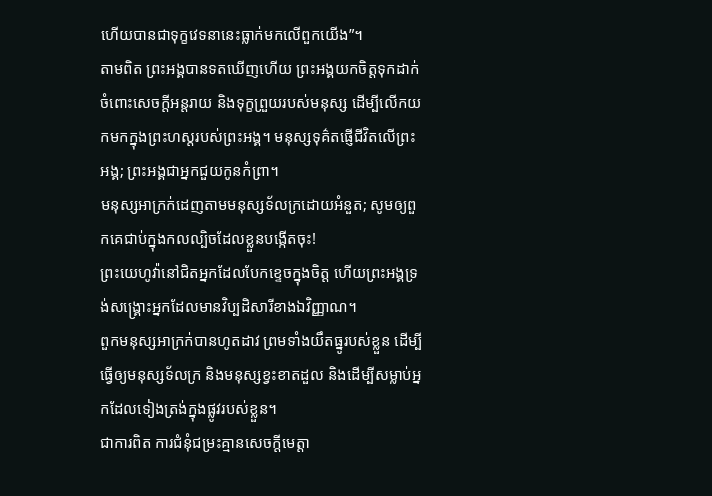ហើយបានជាទុក្ខវេទនានេះធ្លាក់មកលើពួកយើង”។
តាមពិត ព្រះអង្គបានទតឃើញហើយ ព្រះអង្គយកចិត្តទុកដាក់ចំពោះសេចក្ដីអន្តរាយ និងទុក្ខព្រួយរបស់មនុស្ស ដើម្បីលើកយកមកក្នុងព្រះហស្តរបស់ព្រះអង្គ។ មនុស្សទុគ៌តផ្ញើជីវិតលើព្រះអង្គ; ព្រះអង្គជាអ្នកជួយកូនកំព្រា។
មនុស្សអាក្រក់ដេញតាមមនុស្សទ័លក្រដោយអំនួត; សូមឲ្យពួកគេជាប់ក្នុងកលល្បិចដែលខ្លួនបង្កើតចុះ!
ព្រះយេហូវ៉ានៅជិតអ្នកដែលបែកខ្ទេចក្នុងចិត្ត ហើយព្រះអង្គទ្រង់សង្គ្រោះអ្នកដែលមានវិប្បដិសារីខាងឯវិញ្ញាណ។
ពួកមនុស្សអាក្រក់បានហូតដាវ ព្រមទាំងយឹតធ្នូរបស់ខ្លួន ដើម្បីធ្វើឲ្យមនុស្សទ័លក្រ និងមនុស្សខ្វះខាតដួល និងដើម្បីសម្លាប់អ្នកដែលទៀងត្រង់ក្នុងផ្លូវរបស់ខ្លួន។
ជាការពិត ការជំនុំជម្រះគ្មានសេចក្ដីមេត្តា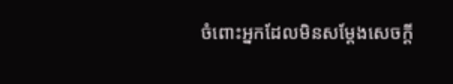ចំពោះអ្នកដែលមិនសម្ដែងសេចក្ដី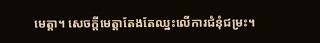មេត្តា។ សេចក្ដីមេត្តាតែងតែឈ្នះលើការជំនុំជម្រះ។